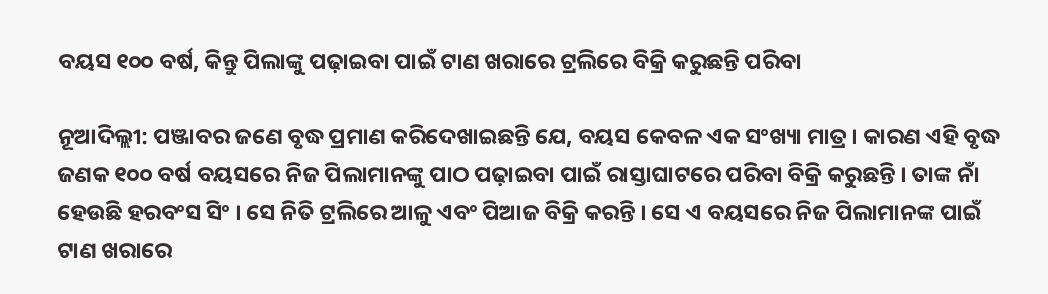ବୟସ ୧୦୦ ବର୍ଷ, କିନ୍ତୁ ପିଲାଙ୍କୁ ପଢ଼ାଇବା ପାଇଁ ଟାଣ ଖରାରେ ଟ୍ରଲିରେ ବିକ୍ରି କରୁଛନ୍ତି ପରିବା

ନୂଆଦିଲ୍ଲୀ: ପଞ୍ଜାବର ଜଣେ ବୃଦ୍ଧ ପ୍ରମାଣ କରିଦେଖାଇଛନ୍ତି ଯେ, ବୟସ କେବଳ ଏକ ସଂଖ୍ୟା ମାତ୍ର । କାରଣ ଏହି ବୃଦ୍ଧ ଜଣକ ୧୦୦ ବର୍ଷ ବୟସରେ ନିଜ ପିଲାମାନଙ୍କୁ ପାଠ ପଢ଼ାଇବା ପାଇଁ ରାସ୍ତାଘାଟରେ ପରିବା ବିକ୍ରି କରୁଛନ୍ତି । ତାଙ୍କ ନାଁ ହେଉଛି ହରବଂସ ସିଂ । ସେ ନିତି ଟ୍ରଲିରେ ଆଳୁ ଏବଂ ପିଆଜ ବିକ୍ରି କରନ୍ତି । ସେ ଏ ବୟସରେ ନିଜ ପିଲାମାନଙ୍କ ପାଇଁ ଟାଣ ଖରାରେ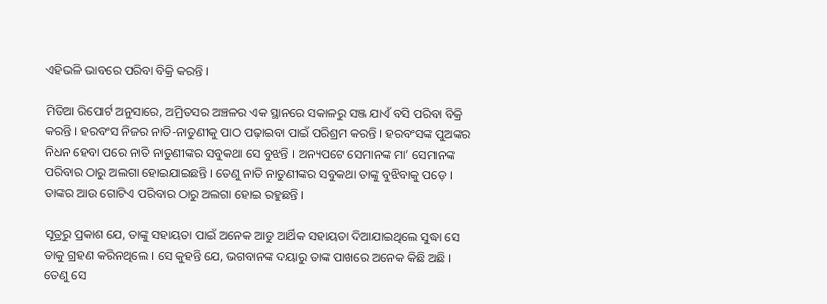ଏହିଭଳି ଭାବରେ ପରିବା ବିକ୍ରି କରନ୍ତି ।

ମିଡିଆ ରିପୋର୍ଟ ଅନୁସାରେ, ଅମ୍ରିତସର ଅଞ୍ଚଳର ଏକ ସ୍ଥାନରେ ସକାଳରୁ ସଞ୍ଜ ଯାଏଁ ବସି ପରିବା ବିକ୍ରି କରନ୍ତି । ହରବଂସ ନିଜର ନାତି-ନାତୁଣୀକୁ ପାଠ ପଢ଼ାଇବା ପାଇଁ ପରିଶ୍ରମ କରନ୍ତି । ହରବଂସଙ୍କ ପୁଅଙ୍କର ନିଧନ ହେବା ପରେ ନାତି ନାତୁଣୀଙ୍କର ସବୁକଥା ସେ ବୁଝନ୍ତି । ଅନ୍ୟପଟେ ସେମାନଙ୍କ ମା’ ସେମାନଙ୍କ ପରିବାର ଠାରୁ ଅଲଗା ହୋଇଯାଇଛନ୍ତି । ତେଣୁ ନାତି ନାତୁଣୀଙ୍କର ସବୁକଥା ତାଙ୍କୁ ବୁଝିବାକୁ ପଡ଼େ । ତାଙ୍କର ଆଉ ଗୋଟିଏ ପରିବାର ଠାରୁ ଅଲଗା ହୋଇ ରହୁଛନ୍ତି ।

ସୂତ୍ରରୁ ପ୍ରକାଶ ଯେ, ତାଙ୍କୁ ସହାୟତା ପାଇଁ ଅନେକ ଆଡୁ ଆର୍ଥିକ ସହାୟତା ଦିଆଯାଇଥିଲେ ସୁଦ୍ଧା ସେ ତାକୁ ଗ୍ରହଣ କରିନଥିଲେ । ସେ କୁହନ୍ତି ଯେ, ଭଗବାନଙ୍କ ଦୟାରୁ ତାଙ୍କ ପାଖରେ ଅନେକ କିଛି ଅଛି । ତେଣୁ ସେ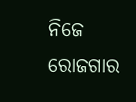ନିଜେ ରୋଜଗାର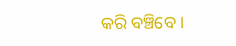କରି ବଞ୍ଚିବେ ।